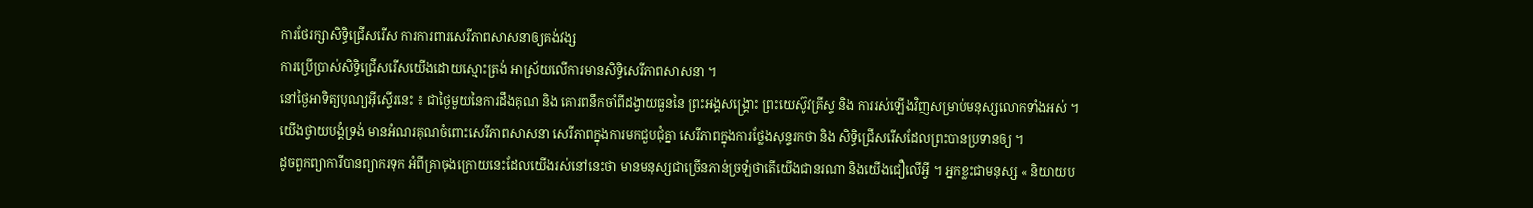ការថែរក្សាសិទ្ធិជ្រើសរើស ការការពារសេរីភាពសាសនាឲ្យគង់វង្ស
ការប្រើប្រាស់សិទ្ធិជ្រើសរើសយើងដោយស្មោះត្រង់ អាស្រ័យលើការមានសិទ្ធិសេរីភាពសាសនា ។
នៅថ្ងៃអាទិត្យបុណ្យអ៊ីស្ទើរនេះ ៖ ជាថ្ងៃមួយនៃការដឹងគុណ និង គោរពនឹកចាំពីដង្វាយធួននៃ ព្រះអង្គសង្គ្រោះ ព្រះយេស៊ូវគ្រីស្ទ និង ការរស់ឡើងវិញសម្រាប់មនុស្សលោកទាំងអស់ ។ យើងថ្វាយបង្គំទ្រង់ មានអំណរគុណចំពោះសេរីភាពសាសនា សេរីភាពក្នុងការមកជួបជុំគ្នា សេរីភាពក្នុងការថ្លែងសុន្ទរកថា និង សិទ្ធិជ្រើសរើសដែលព្រះបានប្រទានឲ្យ ។
ដូចពួកព្យាការីបានព្យាករទុក អំពីគ្រាចុងក្រោយនេះដែលយើងរស់នៅនេះថា មានមនុស្សជាច្រើនភាន់ច្រឡំថាតើយើងជានរណា និងយើងជឿលើអ្វី ។ អ្នកខ្លះជាមនុស្ស « និយាយប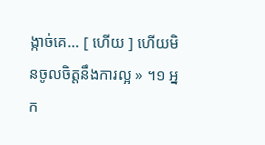ង្កាច់គេ… [ ហើយ ] ហើយមិនចូលចិត្តនឹងការល្អ » ។១ អ្នក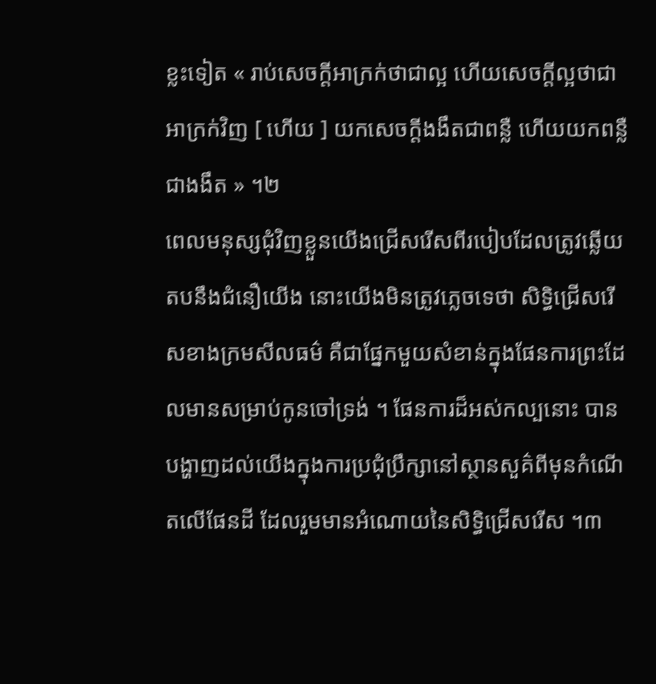ខ្លះទៀត « រាប់សេចក្ដីអាក្រក់ថាជាល្អ ហើយសេចក្ដីល្អថាជាអាក្រក់វិញ [ ហើយ ] យកសេចក្ដីងងឹតជាពន្លឺ ហើយយកពន្លឺជាងងឹត » ។២
ពេលមនុស្សជុំវិញខ្លួនយើងជ្រើសរើសពីរបៀបដែលត្រូវឆ្លើយតបនឹងជំនឿយើង នោះយើងមិនត្រូវភ្លេចទេថា សិទ្ធិជ្រើសរើសខាងក្រមសីលធម៌ គឺជាផ្នែកមួយសំខាន់ក្នុងផែនការព្រះដែលមានសម្រាប់កូនចៅទ្រង់ ។ ផែនការដ៏អស់កល្បនោះ បានបង្ហាញដល់យើងក្នុងការប្រជុំប្រឹក្សានៅស្ថានសួគ៌ពីមុនកំណើតលើផែនដី ដែលរួមមានអំណោយនៃសិទ្ធិជ្រើសរើស ។៣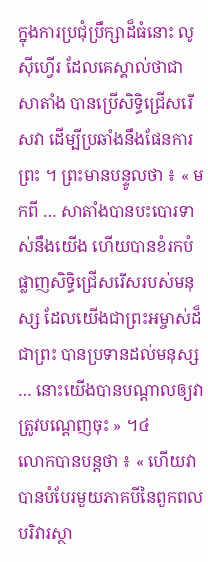ក្នុងការប្រជុំប្រឹក្សាដ៏ធំនោះ លូស៊ីហ្វើរ ដែលគេស្គាល់ថាជាសាតាំង បានប្រើសិទ្ធិជ្រើសរើសវា ដើម្បីប្រឆាំងនឹងផែនការព្រះ ។ ព្រះមានបន្ទូលថា ៖ « មកពី … សាតាំងបានបះបោរទាស់នឹងយើង ហើយបានខំរកបំផ្លាញសិទ្ធិជ្រើសរើសរបស់មនុស្ស ដែលយើងជាព្រះអម្ចាស់ដ៏ជាព្រះ បានប្រទានដល់មនុស្ស … នោះយើងបានបណ្ដាលឲ្យវាត្រូវបណ្ដេញចុះ » ។៤
លោកបានបន្តថា ៖ « ហើយវាបានបំបែរមួយភាគបីនៃពួកពលបរិវារស្ថា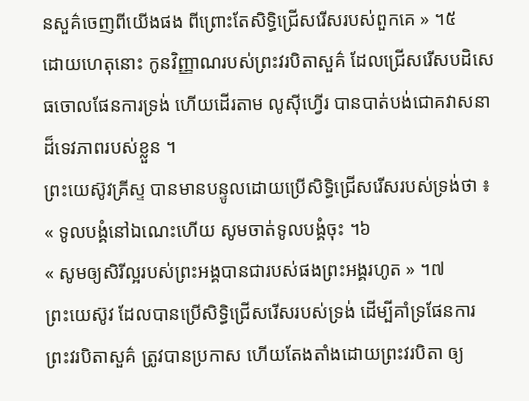នសួគ៌ចេញពីយើងផង ពីព្រោះតែសិទ្ធិជ្រើសរើសរបស់ពួកគេ » ។៥
ដោយហេតុនោះ កូនវិញ្ញាណរបស់ព្រះវរបិតាសួគ៌ ដែលជ្រើសរើសបដិសេធចោលផែនការទ្រង់ ហើយដើរតាម លូស៊ីហ្វើរ បានបាត់បង់ជោគវាសនាដ៏ទេវភាពរបស់ខ្លួន ។
ព្រះយេស៊ូវគ្រីស្ទ បានមានបន្ទូលដោយប្រើសិទ្ធិជ្រើសរើសរបស់ទ្រង់ថា ៖
« ទូលបង្គំនៅឯណេះហើយ សូមចាត់ទូលបង្គំចុះ ។៦
« សូមឲ្យសិរីល្អរបស់ព្រះអង្គបានជារបស់ផងព្រះអង្គរហូត » ។៧
ព្រះយេស៊ូវ ដែលបានប្រើសិទ្ធិជ្រើសរើសរបស់ទ្រង់ ដើម្បីគាំទ្រផែនការព្រះវរបិតាសួគ៌ ត្រូវបានប្រកាស ហើយតែងតាំងដោយព្រះវរបិតា ឲ្យ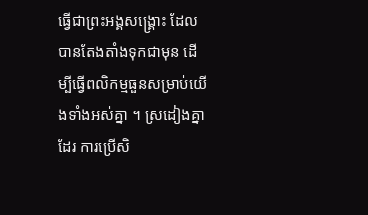ធ្វើជាព្រះអង្គសង្គ្រោះ ដែលបានតែងតាំងទុកជាមុន ដើម្បីធ្វើពលិកម្មធួនសម្រាប់យើងទាំងអស់គ្នា ។ ស្រដៀងគ្នាដែរ ការប្រើសិ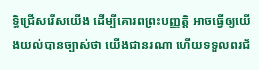ទ្ធិជ្រើសរើសយើង ដើម្បីគោរពព្រះបញ្ញត្តិ អាចធ្វើឲ្យយើងយល់បានច្បាស់ថា យើងជានរណា ហើយទទួលពរជ័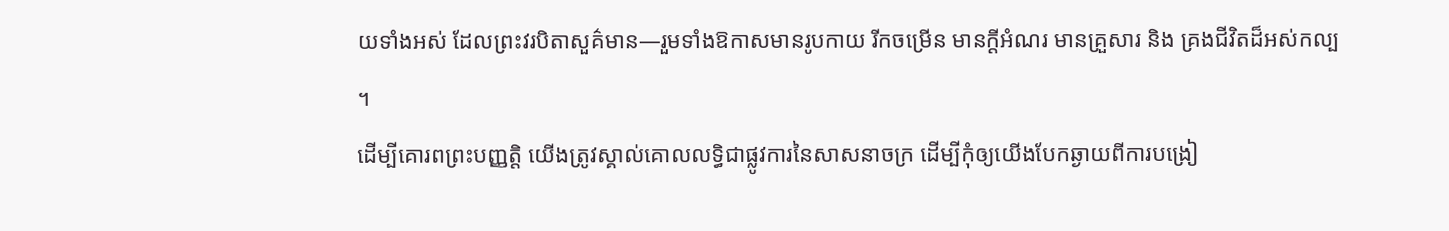យទាំងអស់ ដែលព្រះវរបិតាសួគ៌មាន—រួមទាំងឱកាសមានរូបកាយ រីកចម្រើន មានក្ដីអំណរ មានគ្រួសារ និង គ្រងជីវិតដ៏អស់កល្ប ។
ដើម្បីគោរពព្រះបញ្ញត្តិ យើងត្រូវស្គាល់គោលលទ្ធិជាផ្លូវការនៃសាសនាចក្រ ដើម្បីកុំឲ្យយើងបែកឆ្ងាយពីការបង្រៀ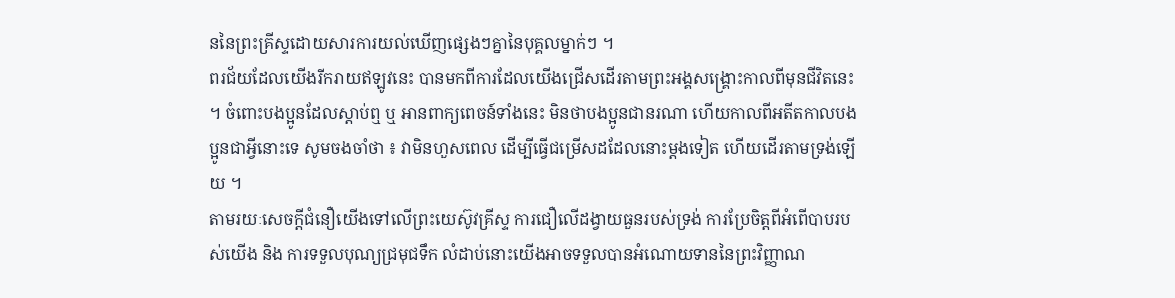ននៃព្រះគ្រីស្ទដោយសារការយល់ឃើញផ្សេងៗគ្នានៃបុគ្គលម្នាក់ៗ ។
ពរជ័យដែលយើងរីករាយឥឡូវនេះ បានមកពីការដែលយើងជ្រើសដើរតាមព្រះអង្គសង្គ្រោះកាលពីមុនជីវិតនេះ ។ ចំពោះបងប្អូនដែលស្ដាប់ឮ ឬ អានពាក្យពេចន៍ទាំងនេះ មិនថាបងប្អូនជានរណា ហើយកាលពីអតីតកាលបងប្អូនជាអ្វីនោះទេ សូមចងចាំថា ៖ វាមិនហួសពេល ដើម្បីធ្វើជម្រើសដដែលនោះម្ដងទៀត ហើយដើរតាមទ្រង់ឡើយ ។
តាមរយៈសេចក្ដីជំនឿយើងទៅលើព្រះយេស៊ូវគ្រីស្ទ ការជឿលើដង្វាយធួនរបស់ទ្រង់ ការប្រែចិត្តពីអំពើបាបរបស់យើង និង ការទទួលបុណ្យជ្រមុជទឹក លំដាប់នោះយើងអាចទទួលបានអំណោយទាននៃព្រះវិញ្ញាណ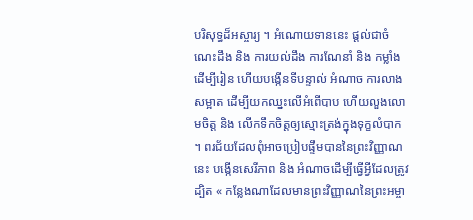បរិសុទ្ធដ៏អស្ចារ្យ ។ អំណោយទាននេះ ផ្ដល់ជាចំណេះដឹង និង ការយល់ដឹង ការណែនាំ និង កម្លាំង ដើម្បីរៀន ហើយបង្កើនទីបន្ទាល់ អំណាច ការលាងសម្អាត ដើម្បីយកឈ្នះលើអំពើបាប ហើយលួងលោមចិត្ត និង លើកទឹកចិត្តឲ្យស្មោះត្រង់ក្នុងទុក្ខលំបាក ។ ពរជ័យដែលពុំអាចប្រៀបផ្ទឹមបាននៃព្រះវិញ្ញាណនេះ បង្កើនសេរីភាព និង អំណាចដើម្បីធ្វើអ្វីដែលត្រូវ ដ្បិត « កន្លែងណាដែលមានព្រះវិញ្ញាណនៃព្រះអម្ចា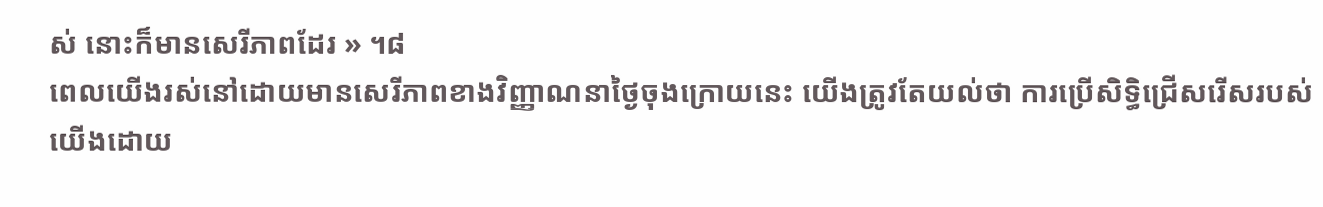ស់ នោះក៏មានសេរីភាពដែរ » ។៨
ពេលយើងរស់នៅដោយមានសេរីភាពខាងវិញ្ញាណនាថ្ងៃចុងក្រោយនេះ យើងត្រូវតែយល់ថា ការប្រើសិទ្ធិជ្រើសរើសរបស់យើងដោយ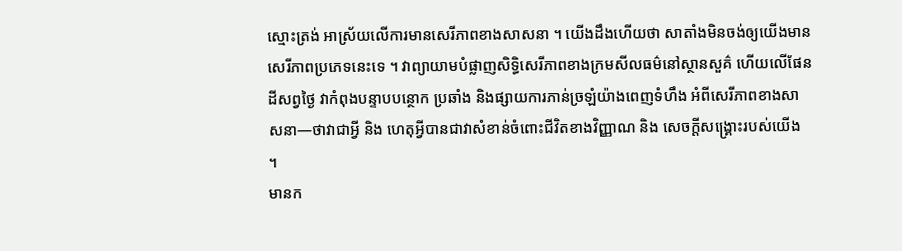ស្មោះត្រង់ អាស្រ័យលើការមានសេរីភាពខាងសាសនា ។ យើងដឹងហើយថា សាតាំងមិនចង់ឲ្យយើងមានសេរីភាពប្រភេទនេះទេ ។ វាព្យាយាមបំផ្លាញសិទ្ធិសេរីភាពខាងក្រមសីលធម៌នៅស្ថានសួគ៌ ហើយលើផែនដីសព្វថ្ងៃ វាកំពុងបន្ទាបបន្ថោក ប្រឆាំង និងផ្សាយការភាន់ច្រឡំយ៉ាងពេញទំហឹង អំពីសេរីភាពខាងសាសនា—ថាវាជាអ្វី និង ហេតុអ្វីបានជាវាសំខាន់ចំពោះជីវិតខាងវិញ្ញាណ និង សេចក្តីសង្គ្រោះរបស់យើង ។
មានក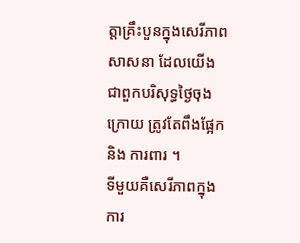ត្តាគ្រឹះបួនក្នុងសេរីភាពសាសនា ដែលយើងជាពួកបរិសុទ្ធថ្ងៃចុងក្រោយ ត្រូវតែពឹងផ្អែក និង ការពារ ។
ទីមួយគឺសេរីភាពក្នុងការ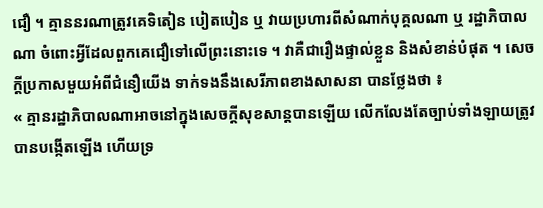ជឿ ។ គ្មាននរណាត្រូវគេទិតៀន បៀតបៀន ឬ វាយប្រហារពីសំណាក់បុគ្គលណា ឬ រដ្ឋាភិបាលណា ចំពោះអ្វីដែលពួកគេជឿទៅលើព្រះនោះទេ ។ វាគឺជារឿងផ្ទាល់ខ្លួន និងសំខាន់បំផុត ។ សេចក្ដីប្រកាសមួយអំពីជំនឿយើង ទាក់ទងនឹងសេរីភាពខាងសាសនា បានថ្លែងថា ៖
« គ្មានរដ្ឋាភិបាលណាអាចនៅក្នុងសេចក្ដីសុខសាន្តបានឡើយ លើកលែងតែច្បាប់ទាំងឡាយត្រូវបានបង្កើតឡើង ហើយទ្រ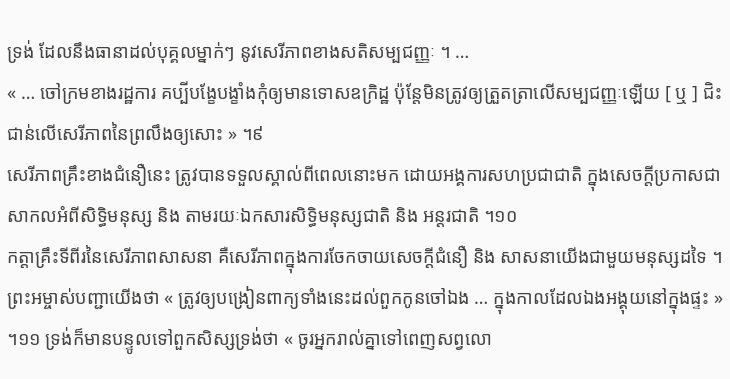ទ្រង់ ដែលនឹងធានាដល់បុគ្គលម្នាក់ៗ នូវសេរីភាពខាងសតិសម្បជញ្ញៈ ។ …
« … ចៅក្រមខាងរដ្ឋការ គប្បីបង្ខែបង្ខាំងកុំឲ្យមានទោសឧក្រិដ្ឋ ប៉ុន្តែមិនត្រូវឲ្យត្រួតត្រាលើសម្បជញ្ញៈឡើយ [ ឬ ] ជិះជាន់លើសេរីភាពនៃព្រលឹងឲ្យសោះ » ។៩
សេរីភាពគ្រឹះខាងជំនឿនេះ ត្រូវបានទទួលស្គាល់ពីពេលនោះមក ដោយអង្គការសហប្រជាជាតិ ក្នុងសេចក្ដីប្រកាសជាសាកលអំពីសិទ្ធិមនុស្ស និង តាមរយៈឯកសារសិទ្ធិមនុស្សជាតិ និង អន្តរជាតិ ។១០
កត្តាគ្រឹះទីពីរនៃសេរីភាពសាសនា គឺសេរីភាពក្នុងការចែកចាយសេចក្ដីជំនឿ និង សាសនាយើងជាមួយមនុស្សដទៃ ។ ព្រះអម្ចាស់បញ្ជាយើងថា « ត្រូវឲ្យបង្រៀនពាក្យទាំងនេះដល់ពួកកូនចៅឯង … ក្នុងកាលដែលឯងអង្គុយនៅក្នុងផ្ទះ » ។១១ ទ្រង់ក៏មានបន្ទូលទៅពួកសិស្សទ្រង់ថា « ចូរអ្នករាល់គ្នាទៅពេញសព្វលោ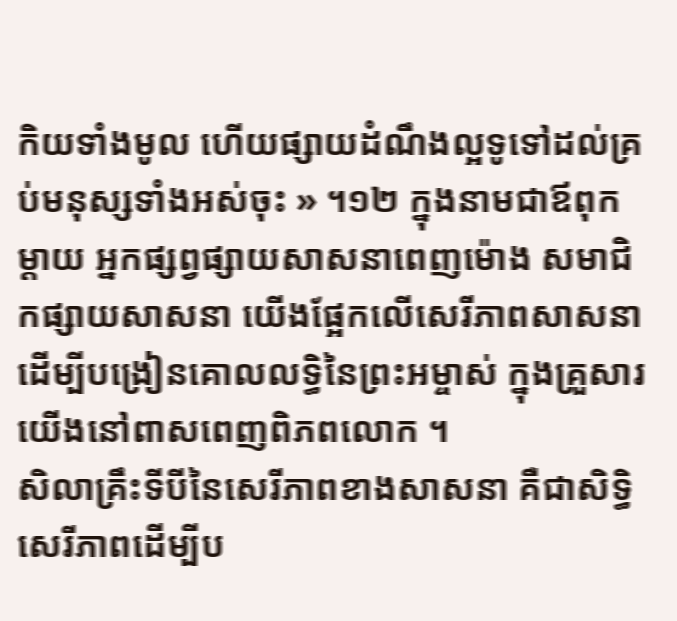កិយទាំងមូល ហើយផ្សាយដំណឹងល្អទូទៅដល់គ្រប់មនុស្សទាំងអស់ចុះ » ។១២ ក្នុងនាមជាឪពុកម្ដាយ អ្នកផ្សព្វផ្សាយសាសនាពេញម៉ោង សមាជិកផ្សាយសាសនា យើងផ្អែកលើសេរីភាពសាសនា ដើម្បីបង្រៀនគោលលទ្ធិនៃព្រះអម្ចាស់ ក្នុងគ្រួសារយើងនៅពាសពេញពិភពលោក ។
សិលាគ្រឹះទីបីនៃសេរីភាពខាងសាសនា គឺជាសិទ្ធិសេរីភាពដើម្បីប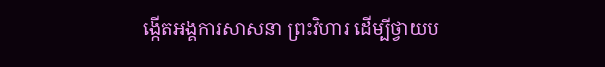ង្កើតអង្គការសាសនា ព្រះវិហារ ដើម្បីថ្វាយប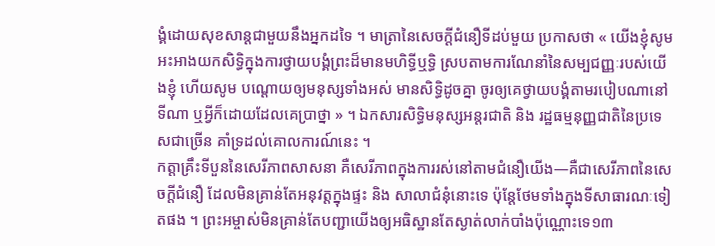ង្គំដោយសុខសាន្ដជាមួយនឹងអ្នកដទៃ ។ មាត្រានៃសេចក្ដីជំនឿទីដប់មួយ ប្រកាសថា « យើងខ្ញុំសូមអះអាងយកសិទ្ធិក្នុងការថ្វាយបង្គំព្រះដ៏មានមហិទ្ធីឬទ្ធិ ស្របតាមការណែនាំនៃសម្បជញ្ញៈរបស់យើងខ្ញុំ ហើយសូម បណ្ដោយឲ្យមនុស្សទាំងអស់ មានសិទ្ធិដូចគ្នា ចូរឲ្យគេថ្វាយបង្គំតាមរបៀបណានៅទីណា ឬអ្វីក៏ដោយដែលគេប្រាថ្នា » ។ ឯកសារសិទ្ធិមនុស្សអន្តរជាតិ និង រដ្ឋធម្មនុញ្ញជាតិនៃប្រទេសជាច្រើន គាំទ្រដល់គោលការណ៍នេះ ។
កត្តាគ្រឹះទីបួននៃសេរីភាពសាសនា គឺសេរីភាពក្នុងការរស់នៅតាមជំនឿយើង—គឺជាសេរីភាពនៃសេចក្តីជំនឿ ដែលមិនគ្រាន់តែអនុវត្តក្នុងផ្ទះ និង សាលាជំនុំនោះទេ ប៉ុន្តែថែមទាំងក្នុងទីសាធារណៈទៀតផង ។ ព្រះអម្ចាស់មិនគ្រាន់តែបញ្ជាយើងឲ្យអធិស្ឋានតែស្ងាត់លាក់បាំងប៉ុណ្ណោះទេ១៣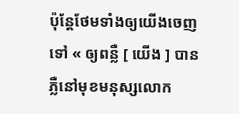ប៉ុន្តែថែមទាំងឲ្យយើងចេញទៅ « ឲ្យពន្លឺ [ យើង ] បានភ្លឺនៅមុខមនុស្សលោក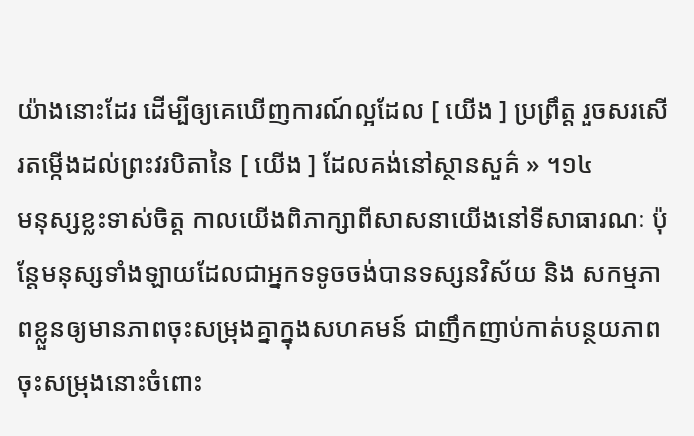យ៉ាងនោះដែរ ដើម្បីឲ្យគេឃើញការណ៍ល្អដែល [ យើង ] ប្រព្រឹត្ត រួចសរសើរតម្កើងដល់ព្រះវរបិតានៃ [ យើង ] ដែលគង់នៅស្ថានសួគ៌ » ។១៤
មនុស្សខ្លះទាស់ចិត្ត កាលយើងពិភាក្សាពីសាសនាយើងនៅទីសាធារណៈ ប៉ុន្តែមនុស្សទាំងឡាយដែលជាអ្នកទទូចចង់បានទស្សនវិស័យ និង សកម្មភាពខ្លួនឲ្យមានភាពចុះសម្រុងគ្នាក្នុងសហគមន៍ ជាញឹកញាប់កាត់បន្ថយភាពចុះសម្រុងនោះចំពោះ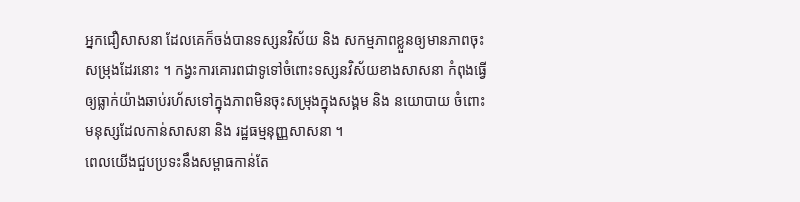អ្នកជឿសាសនា ដែលគេក៏ចង់បានទស្សនវិស័យ និង សកម្មភាពខ្លួនឲ្យមានភាពចុះសម្រុងដែរនោះ ។ កង្វះការគោរពជាទូទៅចំពោះទស្សនវិស័យខាងសាសនា កំពុងធ្វើឲ្យធ្លាក់យ៉ាងឆាប់រហ័សទៅក្នុងភាពមិនចុះសម្រុងក្នុងសង្គម និង នយោបាយ ចំពោះមនុស្សដែលកាន់សាសនា និង រដ្ឋធម្មនុញ្ញសាសនា ។
ពេលយើងជួបប្រទះនឹងសម្ពាធកាន់តែ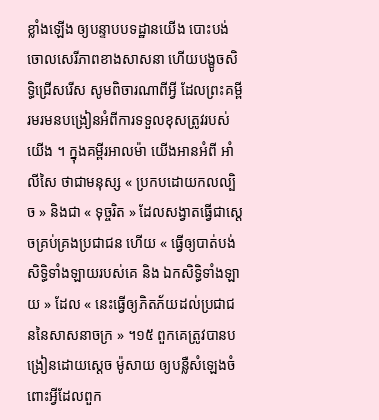ខ្លាំងឡើង ឲ្យបន្ទាបបទដ្ឋានយើង បោះបង់ចោលសេរីភាពខាងសាសនា ហើយបង្ខូចសិទ្ធិជ្រើសរើស សូមពិចារណាពីអ្វី ដែលព្រះគម្ពីរមរមនបង្រៀនអំពីការទទួលខុសត្រូវរបស់យើង ។ ក្នុងគម្ពីរអាលម៉ា យើងអានអំពី អាំលីសៃ ថាជាមនុស្ស « ប្រកបដោយកលល្បិច » និងជា « ទុច្ចរិត » ដែលសង្វាតធ្វើជាស្ដេចគ្រប់គ្រងប្រជាជន ហើយ « ធ្វើឲ្យបាត់បង់សិទ្ធិទាំងឡាយរបស់គេ និង ឯកសិទ្ធិទាំងឡាយ » ដែល « នេះធ្វើឲ្យភិតភ័យដល់ប្រជាជននៃសាសនាចក្រ » ។១៥ ពួកគេត្រូវបានបង្រៀនដោយស្ដេច ម៉ូសាយ ឲ្យបន្លឺសំឡេងចំពោះអ្វីដែលពួក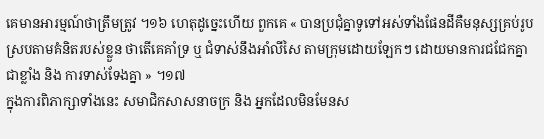គេមានអារម្មណ៍ថាត្រឹមត្រូវ ។១៦ ហេតុដូច្នេះហើយ ពួកគេ « បានប្រជុំគ្នាទូទៅអស់ទាំងផែនដីគឺមនុស្សគ្រប់រូបស្របតាមគំនិតរបស់ខ្លួន ថាតើគេគាំទ្រ ឬ ជំទាស់នឹងអាំលីសៃ តាមក្រុមដោយឡែកៗ ដោយមានការជជែកគ្នាជាខ្លាំង និង ការទាស់ទែងគ្នា » ។១៧
ក្នុងការពិភាក្សាទាំងនេះ សមាជិកសាសនាចក្រ និង អ្នកដែលមិនមែនស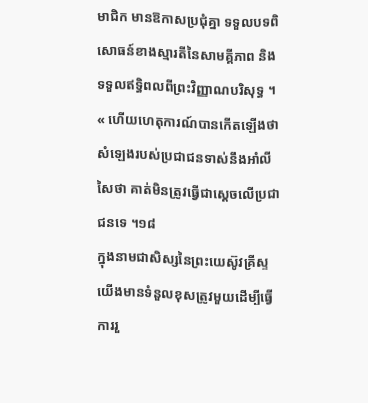មាជិក មានឱកាសប្រជុំគ្នា ទទួលបទពិសោធន៍ខាងស្មារតីនៃសាមគ្គីភាព និង ទទួលឥទ្ធិពលពីព្រះវិញ្ញាណបរិសុទ្ធ ។ « ហើយហេតុការណ៍បានកើតឡើងថា សំឡេងរបស់ប្រជាជនទាស់នឹងអាំលីសៃថា គាត់មិនត្រូវធ្វើជាស្ដេចលើប្រជាជនទេ ។១៨
ក្នុងនាមជាសិស្សនៃព្រះយេស៊ូវគ្រីស្ទយើងមានទំនួលខុសត្រូវមួយដើម្បីធ្វើការរួ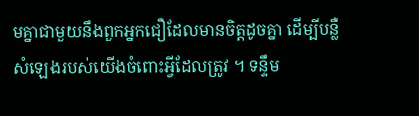មគ្នាជាមួយនឹងពួកអ្នកជឿដែលមានចិត្តដូចគ្នា ដើម្បីបន្លឺសំឡេងរបស់យើងចំពោះអ្វីដែលត្រូវ ។ ទន្ទឹម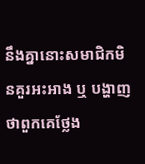នឹងគ្នានោះសមាជិកមិនគួរអះអាង ឬ បង្ហាញថាពួកគេថ្លែង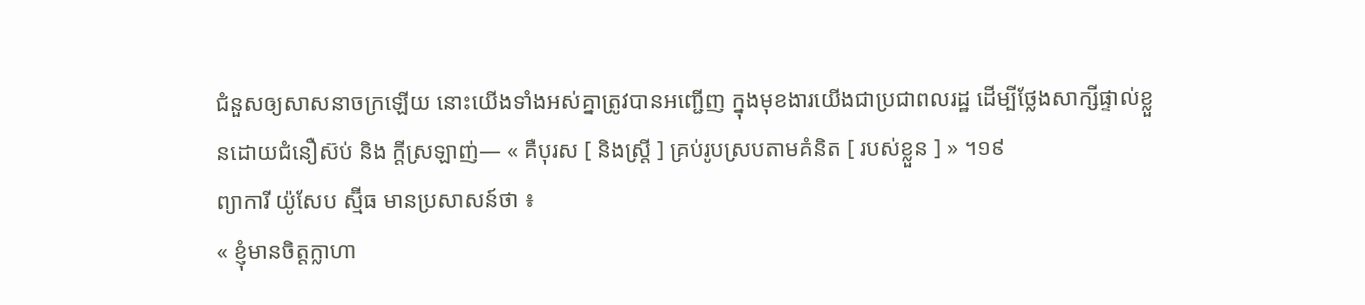ជំនួសឲ្យសាសនាចក្រឡើយ នោះយើងទាំងអស់គ្នាត្រូវបានអញ្ជើញ ក្នុងមុខងារយើងជាប្រជាពលរដ្ឋ ដើម្បីថ្លែងសាក្សីផ្ទាល់ខ្លួនដោយជំនឿស៊ប់ និង ក្ដីស្រឡាញ់— « គឺបុរស [ និងស្ត្រី ] គ្រប់រូបស្របតាមគំនិត [ របស់ខ្លួន ] » ។១៩
ព្យាការី យ៉ូសែប ស្ម៊ីធ មានប្រសាសន៍ថា ៖
« ខ្ញុំមានចិត្តក្លាហា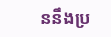ននឹងប្រ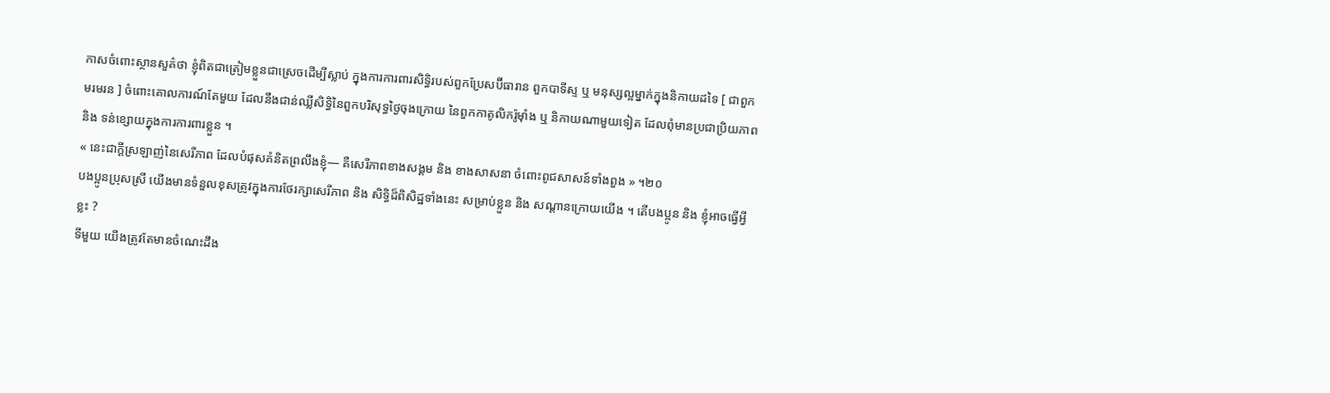កាសចំពោះស្ថានសួគ៌ថា ខ្ញុំពិតជាត្រៀមខ្លួនជាស្រេចដើម្បីស្លាប់ ក្នុងការការពារសិទ្ធិរបស់ពួកប្រែសប៊ីធារាន ពួកបាទីស្ទ ឬ មនុស្សល្អម្នាក់ក្នុងនិកាយដទៃ [ ជាពួកមរមរន ] ចំពោះគោលការណ៍តែមួយ ដែលនឹងជាន់ឈ្លីសិទ្ធិនៃពួកបរិសុទ្ធថ្ងៃចុងក្រោយ នៃពួកកាតូលិករ៉ូម៉ាំង ឬ និកាយណាមួយទៀត ដែលពុំមានប្រជាប្រិយភាព និង ទន់ខ្សោយក្នុងការការពារខ្លួន ។
« នេះជាក្ដីស្រឡាញ់នៃសេរីភាព ដែលបំផុសគំនិតព្រលឹងខ្ញុំ— គឺសេរីភាពខាងសង្គម និង ខាងសាសនា ចំពោះពូជសាសន៍ទាំងពួង » ។២០
បងប្អូនប្រុសស្រី យើងមានទំនួលខុសត្រូវក្នុងការថែរក្សាសេរីភាព និង សិទ្ធិដ៏ពិសិដ្ឋទាំងនេះ សម្រាប់ខ្លួន និង សណ្ដានក្រោយយើង ។ តើបងប្អូន និង ខ្ញុំអាចធ្វើអ្វីខ្លះ ?
ទីមួយ យើងត្រូវតែមានចំណេះដឹង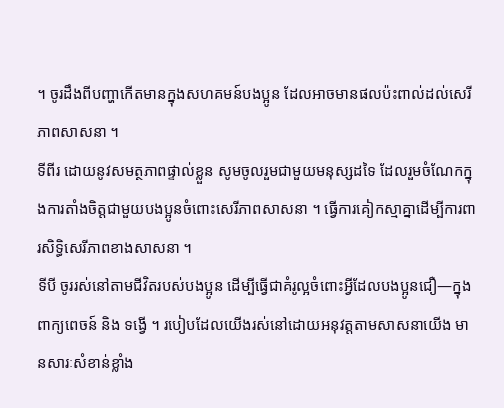។ ចូរដឹងពីបញ្ហាកើតមានក្នុងសហគមន៍បងប្អូន ដែលអាចមានផលប៉ះពាល់ដល់សេរីភាពសាសនា ។
ទីពីរ ដោយនូវសមត្ថភាពផ្ទាល់ខ្លួន សូមចូលរួមជាមួយមនុស្សដទៃ ដែលរួមចំណែកក្នុងការតាំងចិត្តជាមួយបងប្អូនចំពោះសេរីភាពសាសនា ។ ធ្វើការគៀកស្មាគ្នាដើម្បីការពារសិទ្ធិសេរីភាពខាងសាសនា ។
ទីបី ចូររស់នៅតាមជីវិតរបស់បងប្អូន ដើម្បីធ្វើជាគំរូល្អចំពោះអ្វីដែលបងប្អូនជឿ—ក្នុងពាក្យពេចន៍ និង ទង្វើ ។ របៀបដែលយើងរស់នៅដោយអនុវត្តតាមសាសនាយើង មានសារៈសំខាន់ខ្លាំង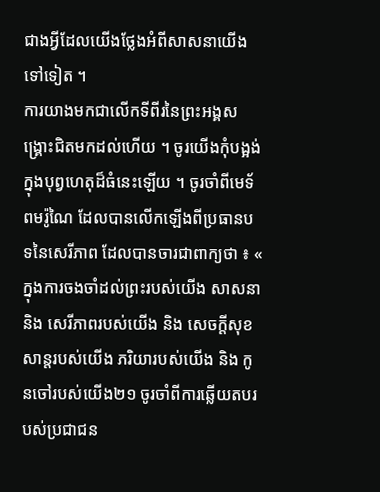ជាងអ្វីដែលយើងថ្លែងអំពីសាសនាយើងទៅទៀត ។
ការយាងមកជាលើកទីពីរនៃព្រះអង្គសង្គ្រោះជិតមកដល់ហើយ ។ ចូរយើងកុំបង្អង់ក្នុងបុព្វហេតុដ៏ធំនេះឡើយ ។ ចូរចាំពីមេទ័ពមរ៉ូណៃ ដែលបានលើកឡើងពីប្រធានបទនៃសេរីភាព ដែលបានចារជាពាក្យថា ៖ « ក្នុងការចងចាំដល់ព្រះរបស់យើង សាសនា និង សេរីភាពរបស់យើង និង សេចក្ដីសុខសាន្តរបស់យើង ភរិយារបស់យើង និង កូនចៅរបស់យើង២១ ចូរចាំពីការឆ្លើយតបរបស់ប្រជាជន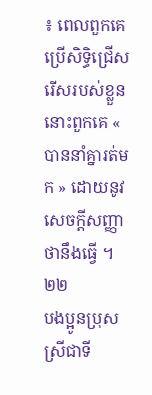៖ ពេលពួកគេប្រើសិទ្ធិជ្រើសរើសរបស់ខ្លួន នោះពួកគេ « បាននាំគ្នារត់មក » ដោយនូវសេចក្ដីសញ្ញាថានឹងធ្វើ ។២២
បងប្អូនប្រុសស្រីជាទី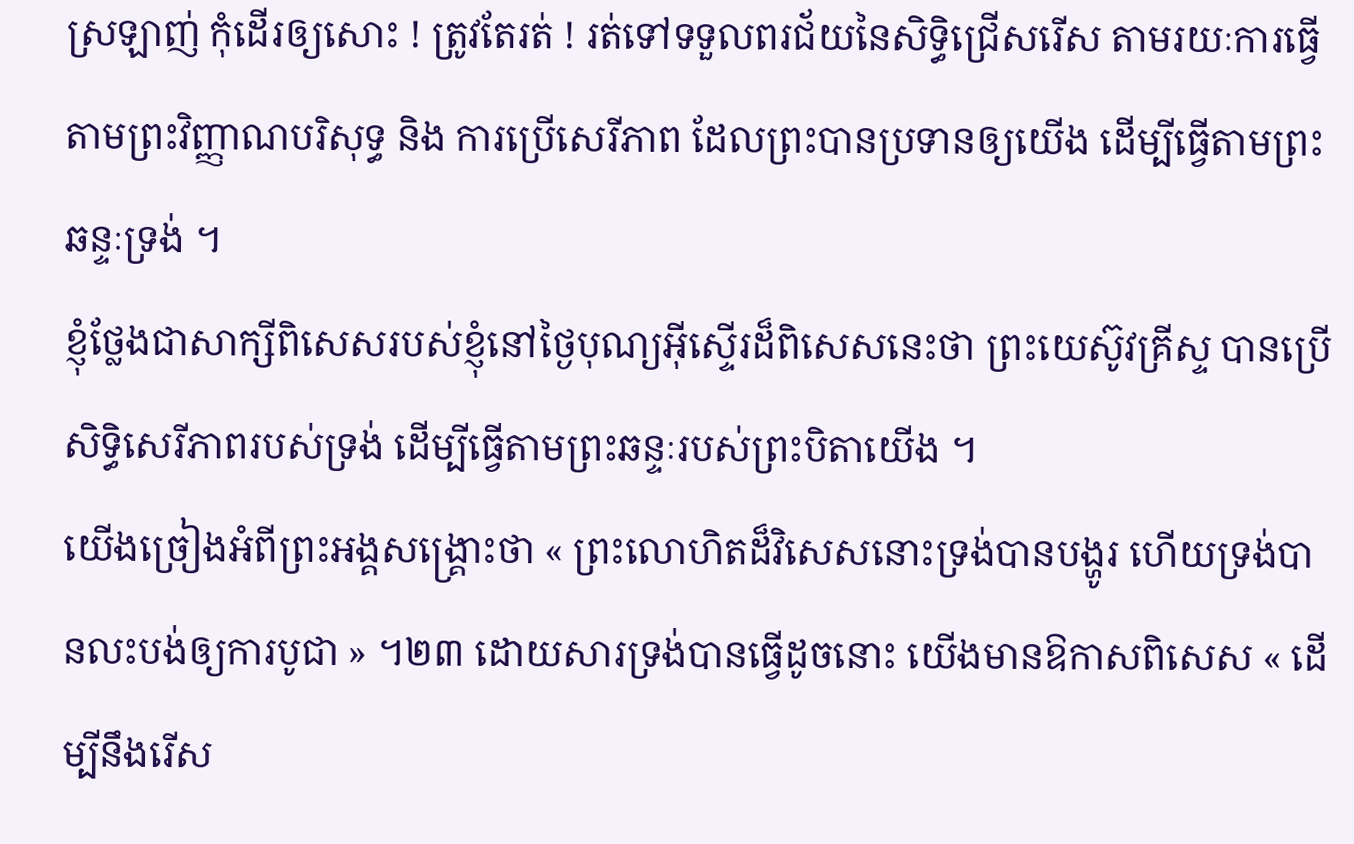ស្រឡាញ់ កុំដើរឲ្យសោះ ! ត្រូវតែរត់ ! រត់ទៅទទួលពរជ័យនៃសិទ្ធិជ្រើសរើស តាមរយៈការធ្វើតាមព្រះវិញ្ញាណបរិសុទ្ធ និង ការប្រើសេរីភាព ដែលព្រះបានប្រទានឲ្យយើង ដើម្បីធ្វើតាមព្រះឆន្ទៈទ្រង់ ។
ខ្ញុំថ្លែងជាសាក្សីពិសេសរបស់ខ្ញុំនៅថ្ងៃបុណ្យអ៊ីស្ទើរដ៏ពិសេសនេះថា ព្រះយេស៊ូវគ្រីស្ទ បានប្រើសិទ្ធិសេរីភាពរបស់ទ្រង់ ដើម្បីធ្វើតាមព្រះឆន្ទៈរបស់ព្រះបិតាយើង ។
យើងច្រៀងអំពីព្រះអង្គសង្គ្រោះថា « ព្រះលោហិតដ៏វិសេសនោះទ្រង់បានបង្ហូរ ហើយទ្រង់បានលះបង់ឲ្យការបូជា » ។២៣ ដោយសារទ្រង់បានធ្វើដូចនោះ យើងមានឱកាសពិសេស « ដើម្បីនឹងរើស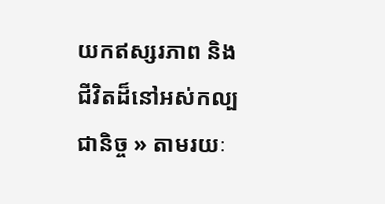យកឥស្សរភាព និង ជីវិតដ៏នៅអស់កល្បជានិច្ច » តាមរយៈ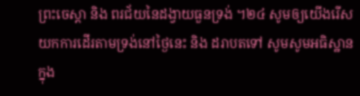ព្រះចេស្ដា និង ពរជ័យនៃដង្វាយធួនទ្រង់ ។២៤ សូមឲ្យយើងរើសយកការដើរតាមទ្រង់នៅថ្ងៃនេះ និង ដរាបតទៅ សូមសូមអធិស្ឋានក្នុង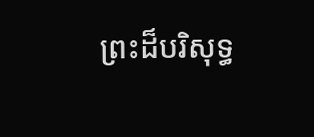ព្រះដ៏បរិសុទ្ធ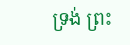ទ្រង់ ព្រះ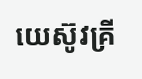យេស៊ូវគ្រី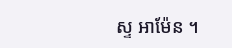ស្ទ អាម៉ែន ។